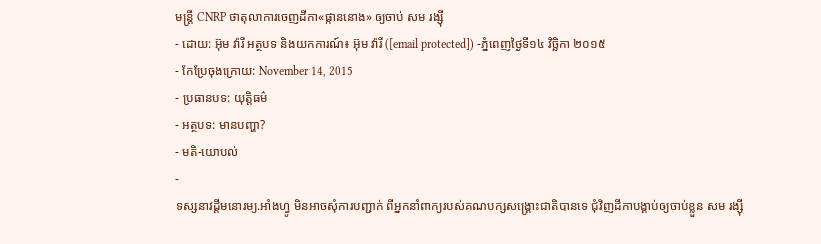មន្រ្តី CNRP ថាតុលាការចេញដីកា«ផ្កាននោង» ឲ្យចាប់ សម រង្ស៊ី
- ដោយ: អ៊ុម វ៉ារី អត្ថបទ និងយកការណ៍៖ អ៊ុម វ៉ារី ([email protected]) -ភ្នំពេញថ្ងៃទី១៤ វិច្ឆិកា ២០១៥
- កែប្រែចុងក្រោយ: November 14, 2015
- ប្រធានបទ: យុត្តិធម៌
- អត្ថបទ: មានបញ្ហា?
- មតិ-យោបល់
-
ទស្សនាវដ្តីមនោរម្យ.អាំងហ្វូ មិនអាចសុំការបញ្ជាក់ ពីអ្នកនាំពាក្យរបស់គណបក្សសង្គ្រោះជាតិបានទេ ជុំវិញដីកាបង្គាប់ឲ្យចាប់ខ្លួន សម រង្ស៊ី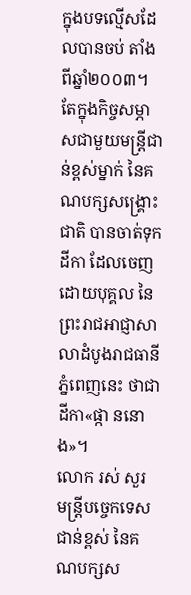ក្នុងបទល្មើសដែលបានចប់ តាំងពីឆ្នាំ២០០៣។ តែក្នុងកិច្ចសម្ភាសជាមួយមន្រ្តីជាន់ខ្ពស់ម្នាក់ នៃគណបក្សសង្គ្រោះជាតិ បានចាត់ទុកដីកា ដែលចេញដោយបុគ្គល នៃព្រះរាជអាជ្ញាសាលាដំបូងរាជធានីភ្នំពេញនេះ ថាជាដីកា«ផ្កា ននោង»។
លោក រស់ សួរ មន្រ្តីបច្ចេកទេសជាន់ខ្ពស់ នៃគណបក្សស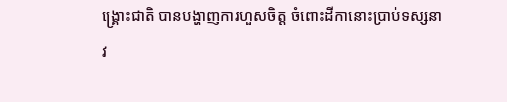ង្គ្រោះជាតិ បានបង្ហាញការហួសចិត្ត ចំពោះដីកានោះប្រាប់ទស្សនាវ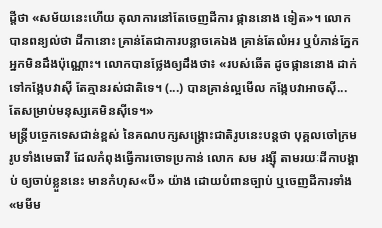ដ្តីថា «សម័យនេះហើយ តុលាការនៅតែចេញដីការ ផ្កាននោង ទៀត»។ លោកបានពន្យល់ថា ដីកានោះ គ្រាន់តែជាការបន្លាចគេឯង គ្រាន់តែលំអរ ឬបំភាន់ភ្នែក អ្នកមិនដឹងប៉ុណ្ណោះ។ លោកបានថ្លែងឲ្យដឹងថា៖ «របស់ឆើត ដូចផ្កាននោង ដាក់ទៅកង្កែបវាស៊ី តែគ្មានរស់ជាតិទេ។ (...) បានគ្រាន់ល្អមើល កង្កែបវាអាចស៊ី... តែសម្រាប់មនុស្សគេមិនស៊ីទេ។»
មន្រ្តីបច្ចេកទេសជាន់ខ្ពស់ នៃគណបក្សសង្គ្រោះជាតិរូបនេះបន្តថា បុគ្គលចៅក្រម រូបទាំងមេធាវី ដែលកំពុងធ្វើការចោទប្រកាន់ លោក សម រង្ស៊ី តាមរយៈដីកាបង្គាប់ ឲ្យចាប់ខ្លួននេះ មានកំហុស«បី» យ៉ាង ដោយបំពានច្បាប់ ឬចេញដីការទាំង«មមីម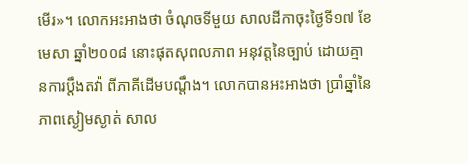មើរ»។ លោកអះអាងថា ចំណុចទីមួយ សាលដីកាចុះថ្ងៃទី១៧ ខែមេសា ឆ្នាំ២០០៨ នោះផុតសុពលភាព អនុវត្តនៃច្បាប់ ដោយគ្មានការប្តឹងតវ៉ា ពីភាគីដើមបណ្តឹង។ លោកបានអះអាងថា ប្រាំឆ្នាំនៃភាពស្ងៀមស្ងាត់ សាល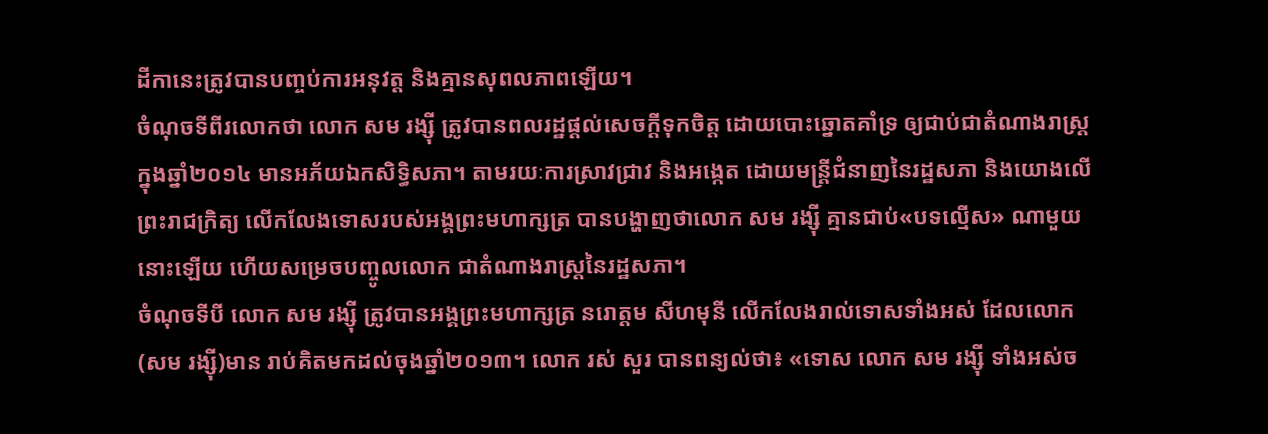ដីកានេះត្រូវបានបញ្ចប់ការអនុវត្ត និងគ្មានសុពលភាពឡើយ។
ចំណុចទីពីរលោកថា លោក សម រង្ស៊ី ត្រូវបានពលរដ្ឋផ្តល់សេចក្តីទុកចិត្ត ដោយបោះឆ្នោតគាំទ្រ ឲ្យជាប់ជាតំណាងរាស្រ្ត ក្នុងឆ្នាំ២០១៤ មានអភ័យឯកសិទ្ធិសភា។ តាមរយៈការស្រាវជ្រាវ និងអង្កេត ដោយមន្រ្តីជំនាញនៃរដ្ឋសភា និងយោងលើព្រះរាជក្រិត្យ លើកលែងទោសរបស់អង្គព្រះមហាក្សត្រ បានបង្ហាញថាលោក សម រង្ស៊ី គ្មានជាប់«បទល្មើស» ណាមួយនោះឡើយ ហើយសម្រេចបញ្ចូលលោក ជាតំណាងរាស្រ្តនៃរដ្ឋសភា។
ចំណុចទីបី លោក សម រង្ស៊ី ត្រូវបានអង្គព្រះមហាក្សត្រ នរោត្តម សីហមុនី លើកលែងរាល់ទោសទាំងអស់ ដែលលោក(សម រង្ស៊ី)មាន រាប់គិតមកដល់ចុងឆ្នាំ២០១៣។ លោក រស់ សួរ បានពន្យល់ថា៖ «ទោស លោក សម រង្ស៊ី ទាំងអស់ច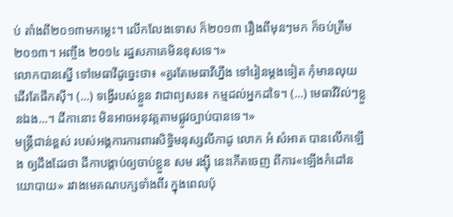ប់ តាំងពី២០១៣មកម្លេះ។ លើកលែងទោស ក៏២០១៣ រឿងពីមុនៗមក ក៏ចប់ត្រឹម២០១៣។ អញ្ចឹង ២០១៤ រដ្ឋសភាគេមិនខុសទេ។»
លោកបានស្នើ ទៅមេធាវីដូច្នេះថា៖ «គួរតែមេធាវីហ្នឹង ទៅរៀនម្តងទៀត កុំមានលុយដើរតែផឹកស៊ី។ (...) ទង្វើរបស់ខ្លួន វាជាព្យសន៖ កម្មដល់អ្នកដទៃ។ (...) មេធាវីវ៉ល់ៗខ្លួនឯង...។ ដីកានោះ មិនអាចអនុវត្តតាមផ្លូវច្បាប់បានទេ។»
មន្ត្រីជាន់ខ្ពស់ របស់អង្គការការពារសិទ្ធិមនុស្សលីកាដូ លោក អំ សំអាត បានលើកឡើង ឲ្យដឹងដែរថា ដីកាបង្គាប់ឲ្យចាប់ខ្លួន សម រង្ស៊ី នេះកើតចេញ ពីការ«ឡើងកំដៅនយោបាយ» រវាងមេគណបក្សទាំងពីរ ក្នុងពេលប៉ុ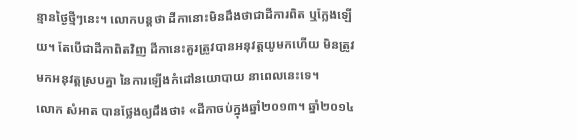ន្មានថ្ងៃថ្មីៗនេះ។ លោកបន្តថា ដីកានោះមិនដឹងថាជាដីការពិត ឬក្លែងឡើយ។ តែបើជាដីកាពិតវិញ ដីកានេះគួរត្រូវបានអនុវត្តយូមកហើយ មិនត្រូវមកអនុវត្តស្របគ្នា នៃការឡើងកំដៅនយោបាយ នាពេលនេះទេ។
លោក សំអាត បានថ្លែងឲ្យដឹងថា៖ «ដីកាចប់ក្នុងឆ្នាំ២០១៣។ ឆ្នាំ២០១៤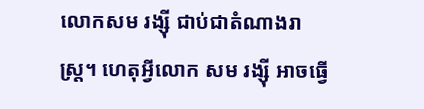លោកសម រង្ស៊ី ជាប់ជាតំណាងរាស្រ្ត។ ហេតុអ្វីលោក សម រង្ស៊ី អាចធ្វើ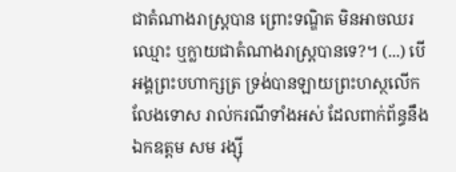ជាតំណាងរាស្រ្តបាន ព្រោះទណ្ឌិត មិនអាចឈរឈ្មោះ ឬក្លាយជាតំណាងរាស្រ្តបានទេ?។ (...) បើអង្គព្រះបហាក្សត្រ ទ្រង់បានឡាយព្រះហស្ថលើកលែងទោស រាល់ករណីទាំងអស់ ដែលពាក់ព័ន្ធនឹងឯកឧត្តម សម រង្ស៊ី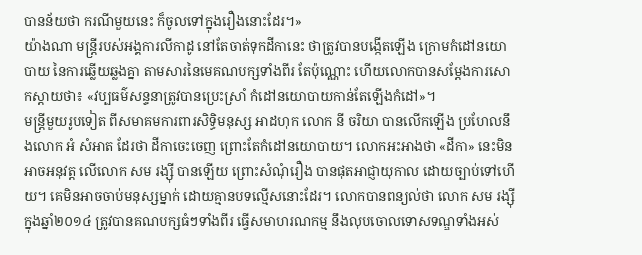បានន័យថា ករណីមួយនេះ ក៏ចូលទៅក្នុងរឿងនោះដែរ។»
យ៉ាងណា មន្ត្រីរបស់អង្គការលីកាដូ នៅតែចាត់ទុកដីកានេះ ថាត្រូវបានបង្កើតឡើង ក្រោមកំដៅនយោបាយ នៃការឆ្លើយឆ្លងគ្នា តាមសារនៃមេគណបក្សទាំងពីរ តែប៉ុណ្ណោះ ហើយលោកបានសម្ដែងការសោកស្ដាយថា៖ «វប្បធម៌សន្ទនាត្រូវបានប្រេះស្រាំ កំដៅនយោបាយកាន់តែឡើងកំដៅ»។
មន្ត្រីមួយរូបទៀត ពីសមាគមការពារសិទ្ធិមនុស្ស អាដហុក លោក នី ចរិយា បានលើកឡើង ប្រហែលនឹងលោក អំ សំអាត ដែរថា ដីកាចេះចេញ ព្រោះតែកំដៅនយោបាយ។ លោកអះអាងថា «ដីកា» នេះមិនអាចអនុវត្ត លើលោក សម រង្ស៊ី បានឡើយ ព្រោះសំណុំរឿង បានផុតអាជ្ញាយុកាល ដោយច្បាប់ទៅហើយ។ គេមិនអាចចាប់មនុស្សម្នាក់ ដោយគ្មានបទល្មើសនោះដែរ។ លោកបានពន្យល់ថា លោក សម រង្ស៊ី ក្នុងឆ្នាំ២០១៤ ត្រូវបានគណបក្សធំៗទាំងពីរ ធ្វើសមាហរណកម្ម នឹងលុបចោលទោសទណ្ឌទាំងអស់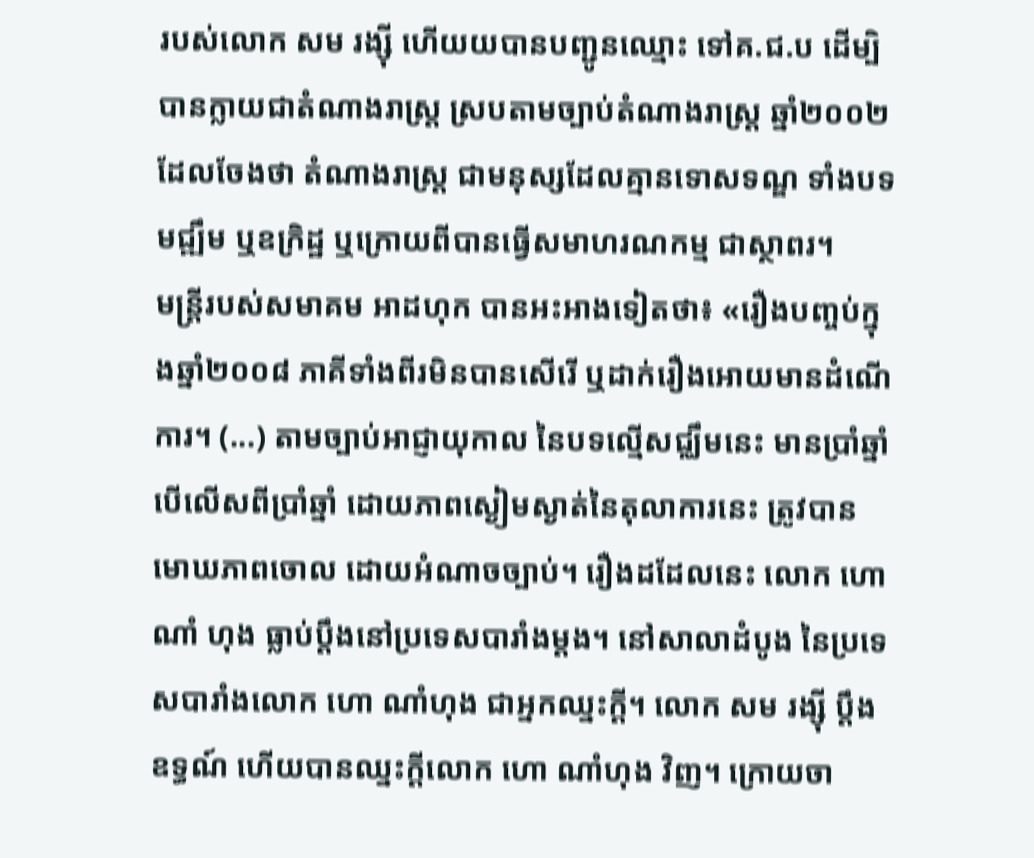របស់លោក សម រង្ស៊ី ហើយយបានបញ្ជូនឈ្មោះ ទៅគ.ជ.ប ដើម្បិបានក្លាយជាតំណាងរាស្រ្ត ស្របតាមច្បាប់តំណាងរាស្រ្ត ឆ្នាំ២០០២ ដែលចែងថា តំណាងរាស្រ្ត ជាមនុស្សដែលគ្មានទោសទណ្ឌ ទាំងបទមជ្ឍឹម ឬឧក្រិដ្ឋ ឬក្រោយពីបានធ្វើសមាហរណកម្ម ជាស្ថាពរ។
មន្រ្តីរបស់សមាគម អាដហុក បានអះអាងទៀតថា៖ «រឿងបញ្ចប់ក្នុងឆ្នាំ២០០៨ ភាគីទាំងពីរមិនបានសើរើ ឬដាក់រឿងអោយមានដំណើការ។ (...) តាមច្បាប់អាជ្ញាយុកាល នៃបទល្មើសជ្ឈឹមនេះ មានប្រាំឆ្នាំ បើលើសពីប្រាំឆ្នាំ ដោយភាពស្ងៀមស្ងាត់នៃតុលាការនេះ ត្រូវបានមោឃភាពចោល ដោយអំណាចច្បាប់។ រឿងដដែលនេះ លោក ហោ ណាំ ហុង ធ្លាប់ប្តឹងនៅប្រទេសបារាំងម្តង។ នៅសាលាដំបូង នៃប្រទេសបារាំងលោក ហោ ណាំហុង ជាអ្នកឈ្នះក្តី។ លោក សម រង្ស៊ី ប្តឹងឧទ្ធណ៍ ហើយបានឈ្នះក្តីលោក ហោ ណាំហុង វិញ។ ក្រោយចា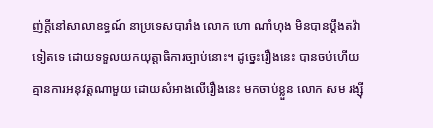ញ់ក្តីនៅសាលាឧទ្ធណ៍ នាប្រទេសបារាំង លោក ហោ ណាំហុង មិនបានប្តឹងតវ៉ាទៀតទេ ដោយទទួលយកយុត្តាធិការច្បាប់នោះ។ ដូច្នេះរឿងនេះ បានចប់ហើយ គ្មានការអនុវត្តណាមួយ ដោយសំអាងលើរឿងនេះ មកចាប់ខ្លួន លោក សម រង្ស៊ី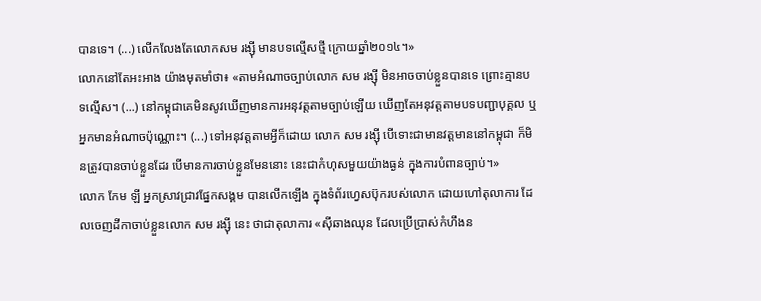បានទេ។ (...) លើកលែងតែលោកសម រង្ស៊ី មានបទល្មើសថ្មី ក្រោយឆ្នាំ២០១៤។»
លោកនៅតែអះអាង យ៉ាងមុតមាំថា៖ «តាមអំណាចច្បាប់លោក សម រង្ស៊ី មិនអាចចាប់ខ្លួនបានទេ ព្រោះគ្មានបទល្មើស។ (...) នៅកម្ពុជាគេមិនសូវឃើញមានការអនុវត្តតាមច្បាប់ឡើយ ឃើញតែអនុវត្តតាមបទបញ្ជាបុគ្គល ឬអ្នកមានអំណាចប៉ុណ្ណោះ។ (...) ទៅអនុវត្តតាមអ្វីក៏ដោយ លោក សម រង្ស៊ី បើទោះជាមានវត្តមាននៅកម្ពុជា ក៏មិនត្រូវបានចាប់ខ្លួនដែរ បើមានការចាប់ខ្លួនមែននោះ នេះជាកំហុសមួយយ៉ាងធ្ងន់ ក្នុងការបំពានច្បាប់។»
លោក កែម ឡី អ្នកស្រាវជ្រាវផ្នែកសង្គម បានលើកឡើង ក្នុងទំព័រហ្វេសប៊ុករបស់លោក ដោយហៅតុលាការ ដែលចេញដីកាចាប់ខ្លួនលោក សម រង្ស៊ី នេះ ថាជាតុលាការ «ស៊ីឆាងឈុន ដែលប្រើប្រាស់កំហឹងន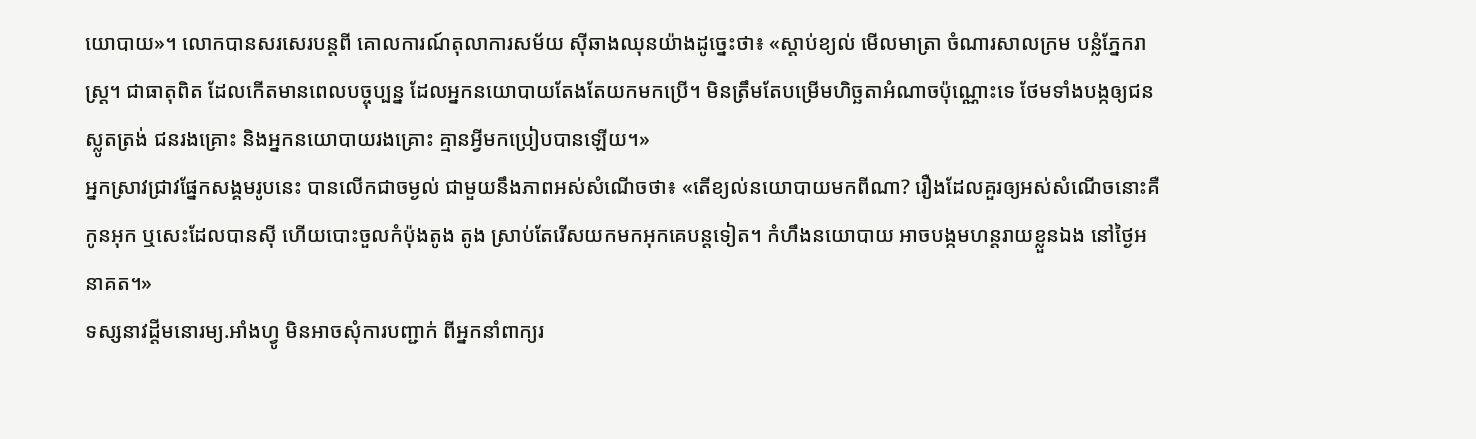យោបាយ»។ លោកបានសរសេរបន្តពី គោលការណ៍តុលាការសម័យ ស៊ីឆាងឈុនយ៉ាងដូច្នេះថា៖ «ស្តាប់ខ្យល់ មើលមាត្រា ចំណារសាលក្រម បន្លំភ្នែករាស្រ្ត។ ជាធាតុពិត ដែលកើតមានពេលបច្ចុប្បន្ន ដែលអ្នកនយោបាយតែងតែយកមកប្រើ។ មិនត្រឹមតែបម្រើមហិច្ឆតាអំណាចប៉ុណ្ណោះទេ ថែមទាំងបង្កឲ្យជនស្លូតត្រង់ ជនរងគ្រោះ និងអ្នកនយោបាយរងគ្រោះ គ្មានអ្វីមកប្រៀបបានឡើយ។»
អ្នកស្រាវជ្រាវផ្នែកសង្គមរូបនេះ បានលើកជាចម្ងល់ ជាមួយនឹងភាពអស់សំណើចថា៖ «តើខ្យល់នយោបាយមកពីណា? រឿងដែលគួរឲ្យអស់សំណើចនោះគឺ កូនអុក ឬសេះដែលបានស៊ី ហើយបោះចួលកំប៉ុងតូង តូង ស្រាប់តែរើសយកមកអុកគេបន្តទៀត។ កំហឹងនយោបាយ អាចបង្កមហន្តរាយខ្លួនឯង នៅថ្ងៃអនាគត។»
ទស្សនាវដ្តីមនោរម្យ.អាំងហ្វូ មិនអាចសុំការបញ្ជាក់ ពីអ្នកនាំពាក្យរ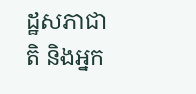ដ្ឋសភាជាតិ និងអ្នក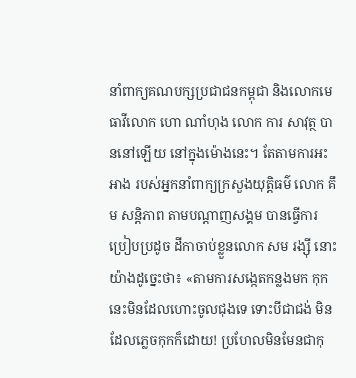នាំពាក្យគណបក្សប្រជាជនកម្ពុជា និងលោកមេធាវីលោក ហោ ណាំហុង លោក ការ សាវុត្ថ បាននៅឡើយ នៅក្នុងម៉ោងនេះ។ តែតាមការអះអាង របស់អ្នកនាំពាក្យក្រសួងយុត្តិធម៌ លោក គឹម សន្តិភាព តាមបណ្តាញសង្គម បានធ្វើការប្រៀបប្រដូច ដីកាចាប់ខ្លួនលោក សម រង្ស៊ី នោះយ៉ាងដូច្នេះថា៖ «តាមការសង្កេតកន្លងមក កុកនេះមិនដែលហោះចូលជុងទេ ទោះបីជាជង់ មិនដែលភ្លេចកុកក៏ដោយ! ប្រហែលមិនមែនជាកុ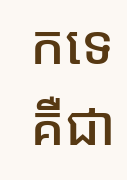កទេ គឺជា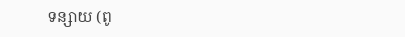ទន្សាយ (ពូ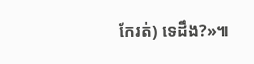កែរត់) ទេដឹង?»៕